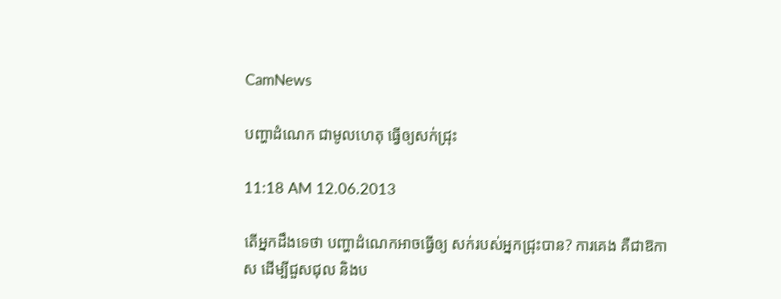CamNews

បញ្ហាដំណេក ជាមូលហេតុ ធ្វើឲ្យសក់ជ្រុះ

11:18 AM 12.06.2013

តើអ្នកដឹងទេថា បញ្ហាដំណេកអាចធ្វើឲ្យ សក់របស់អ្នកជ្រុះបាន? ការគេង គឺជាឱកាស ដើម្បីជួសជុល និងប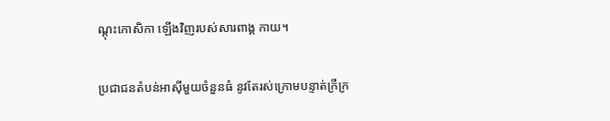ណ្តុះកោសិកា ឡើងវិញរបស់សារពាង្គ កាយ។

ប្រជាជនតំបន់អាស៊ីមួយចំនួនធំ នូវតែរស់ក្រោមបន្ទាត់ក្រីក្រ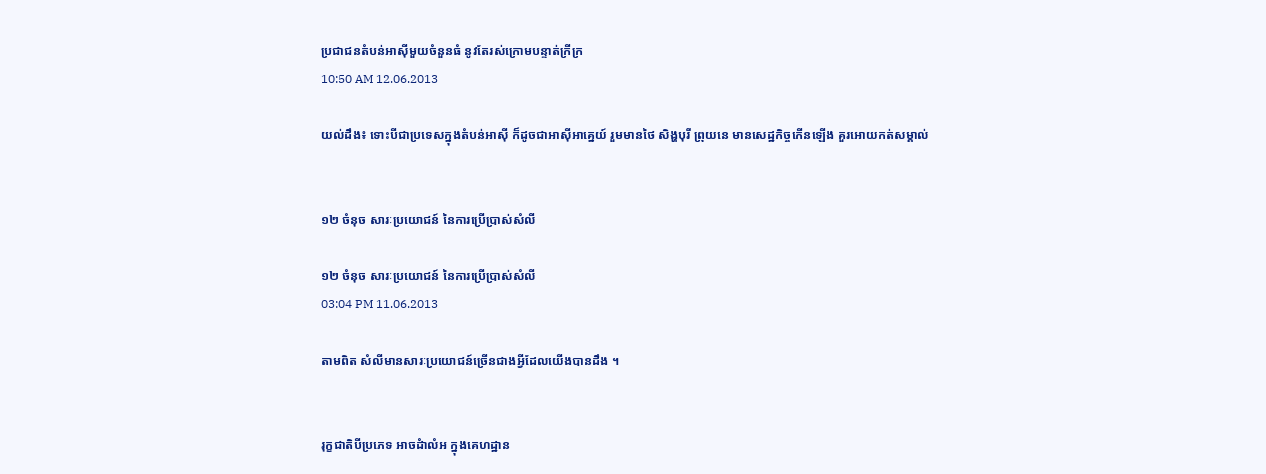ប្រជាជនតំបន់អាស៊ីមួយចំនួនធំ នូវតែរស់ក្រោមបន្ទាត់ក្រីក្រ
10:50 AM 12.06.2013

យល់ដឹង៖ ទោះបីជាប្រទេសក្នុងតំបន់អាស៊ី ក៏ដូចជាអាស៊ីអាគ្នេយ៍ រួមមានថៃ សិង្ហបុរី ព្រុយនេ មានសេដ្ឋកិច្ចកើនឡើង គួរអោយកត់សម្គាល់


១២ ចំនុច សារៈប្រយោជន៍ នៃការប្រើប្រាស់សំលី

១២ ចំនុច សារៈប្រយោជន៍ នៃការប្រើប្រាស់សំលី
03:04 PM 11.06.2013

តាមពិត សំលីមានសារៈប្រយោជន៍ច្រើនជាងអ្វីដែលយើងបានដឹង ។


រុក្ខជាតិបីប្រភេទ អាចដំាលំអ ក្នុងគេហដ្ឋាន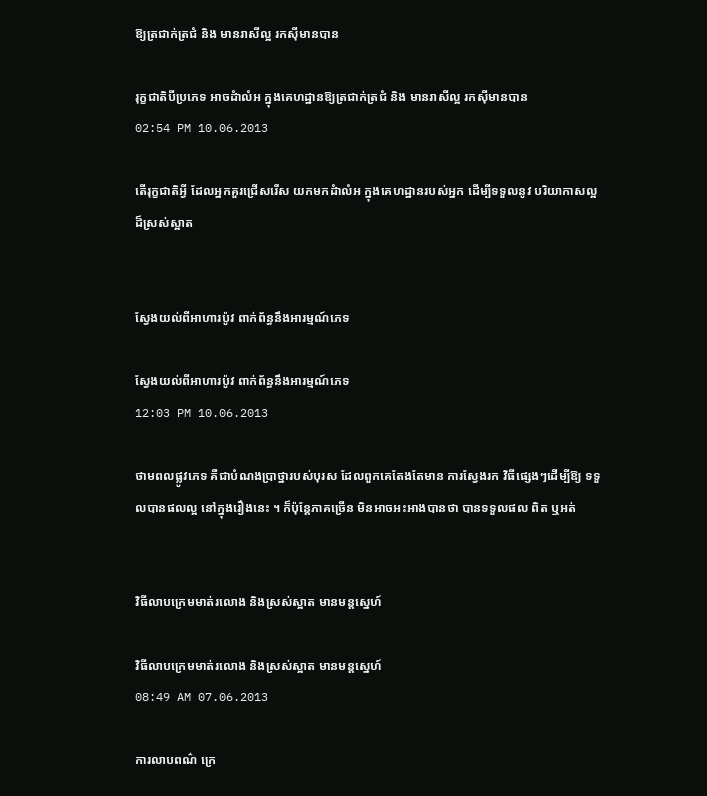ឱ្យត្រជាក់ត្រជំ និង មានរាសីល្អ រកស៊ីមានបាន

រុក្ខជាតិបីប្រភេទ អាចដំាលំអ ក្នុងគេហដ្ឋានឱ្យត្រជាក់ត្រជំ និង មានរាសីល្អ រកស៊ីមានបាន
02:54 PM 10.06.2013

តើរុក្ខជាតិអ្វី ដែលអ្នកគួរជ្រើសរើស យកមកដំាលំអ ក្នុងគេហដ្ឋានរបស់អ្នក ដើម្បីទទួលនូវ បរិយាកាសល្អ ដ៏ស្រស់ស្អាត


ស្វែងយល់ពីអាហារប៉ូវ ពាក់ព័ន្ធនឹងអារម្មណ៍ភេទ

ស្វែងយល់ពីអាហារប៉ូវ ពាក់ព័ន្ធនឹងអារម្មណ៍ភេទ
12:03 PM 10.06.2013

ថាមពលផ្លូវភេទ គឺជាបំណងប្រាថ្នារបស់បុរស ដែលពួកគេតែងតែមាន ការស្វែងរក វិធីផ្សេងៗដើម្បីឱ្យ ទទួលបានផលល្អ នៅក្នុងរឿងនេះ ។ ក៏ប៉ុន្ដែភាគច្រើន មិនអាចអះអាងបានថា បានទទួលផល ពិត ឬអត់


វិធីលាបក្រេមមាត់រលោង និងស្រស់ស្អាត មានមន្តស្នេហ៍

វិធីលាបក្រេមមាត់រលោង និងស្រស់ស្អាត មានមន្តស្នេហ៍
08:49 AM 07.06.2013

ការលាបពណ៌ ក្រេ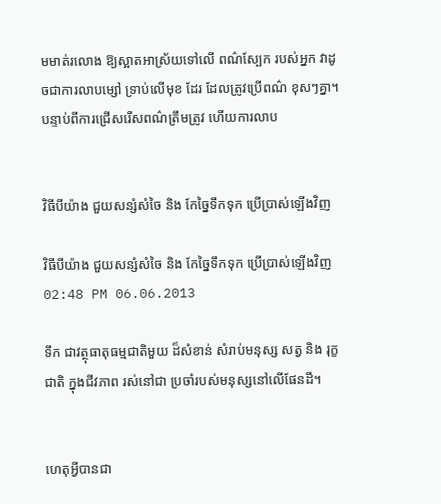មមាត់រលោង ឱ្យស្អាតអាស្រ័យទៅលើ ពណ៌ស្បែក របស់អ្នក វាដូចជាការលាបម្សៅ ទ្រាប់លើមុខ ដែរ ដែលត្រូវប្រើពណ៌ ខុសៗគ្នា។ បន្ទាប់ពីការជ្រើសរើសពណ៌ត្រឹមត្រូវ ហើយការលាប


វិធីបីយ៉ាង ជួយសន្សំសំចៃ និង កែច្នៃទឹកទុក ប្រើប្រាស់ឡើងវិញ

វិធីបីយ៉ាង ជួយសន្សំសំចៃ និង កែច្នៃទឹកទុក ប្រើប្រាស់ឡើងវិញ
02:48 PM 06.06.2013

ទឹក ជាវត្ថុធាតុធម្មជាតិមួយ ដ៏សំខាន់ សំរាប់មនុស្ស សត្វ និង រុក្ខជាតិ ក្នុងជីវភាព រស់នៅជា ប្រចាំរបស់មនុស្សនៅលើផែនដី។


ហេតុអ្វីបានជា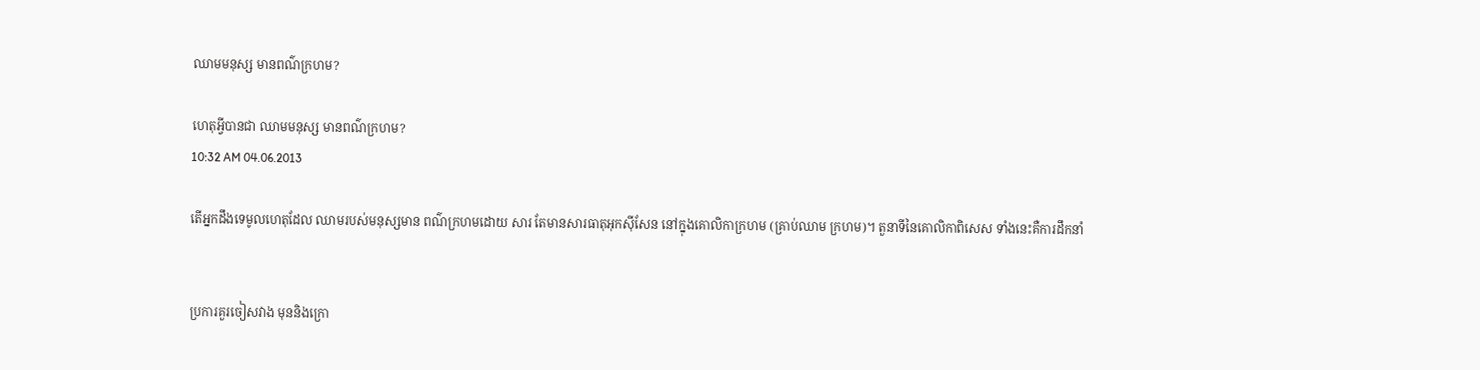ឈាមមនុស្ស មានពណ៌ក្រហម?

ហេតុអ្វីបានជា ឈាមមនុស្ស មានពណ៌ក្រហម?
10:32 AM 04.06.2013

តើអ្នកដឹងទេមូលហេតុដែល ឈាមរបស់មនុស្សមាន ពណ៌ក្រហមដោយ សារ តែមានសារធាតុអុកស៊ីសែន នៅក្នុងគោលិកាក្រហម (គ្រាប់ឈាម ក្រហម)។ តួនាទីនៃគោលិកាពិសេស ទាំងនេះគឺការដឹកនាំ


ប្រការគួរចៀសវាង មុននិងក្រោ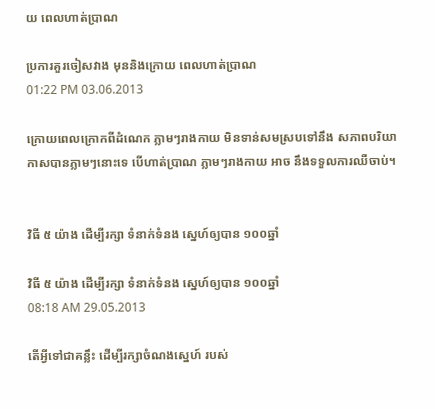យ ពេលហាត់ប្រាណ

ប្រការគួរចៀសវាង មុននិងក្រោយ ពេលហាត់ប្រាណ
01:22 PM 03.06.2013

ក្រោយពេលក្រោកពីដំណេក ភ្លាមៗរាងកាយ មិនទាន់សមស្របទៅនឹង សភាពបរិយាកាសបានភ្លាមៗនោះទេ បើហាត់ប្រាណ ភ្លាមៗរាងកាយ អាច នឹងទទួលការឈឺចាប់។


វិធី ៥ យ៉ាង ដើម្បីរក្សា ទំនាក់ទំនង ស្នេហ៍ឲ្យបាន ១០០ឆ្នាំ

វិធី ៥ យ៉ាង ដើម្បីរក្សា ទំនាក់ទំនង ស្នេហ៍ឲ្យបាន ១០០ឆ្នាំ
08:18 AM 29.05.2013

តើអ្វីទៅជាគន្លឹះ ដើម្បីរក្សាចំណងស្នេហ៍ របស់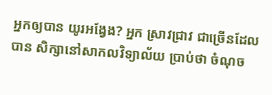អ្នកឲ្យបាន យូរអង្វែង? អ្នក ស្រាវជ្រាវ ជាច្រើនដែលបាន សិក្សានៅសាកលវិទ្យាល័យ ប្រាប់ថា ចំណុច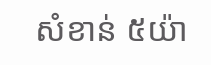សំខាន់ ៥យ៉ា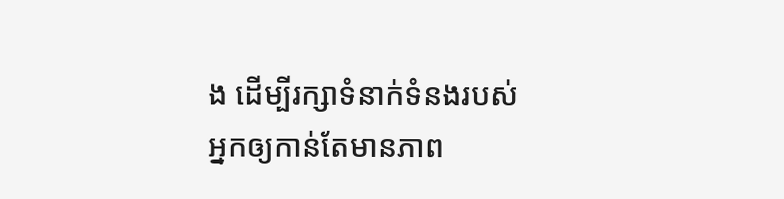ង ដើម្បីរក្សាទំនាក់ទំនងរបស់ អ្នកឲ្យកាន់តែមានភាព